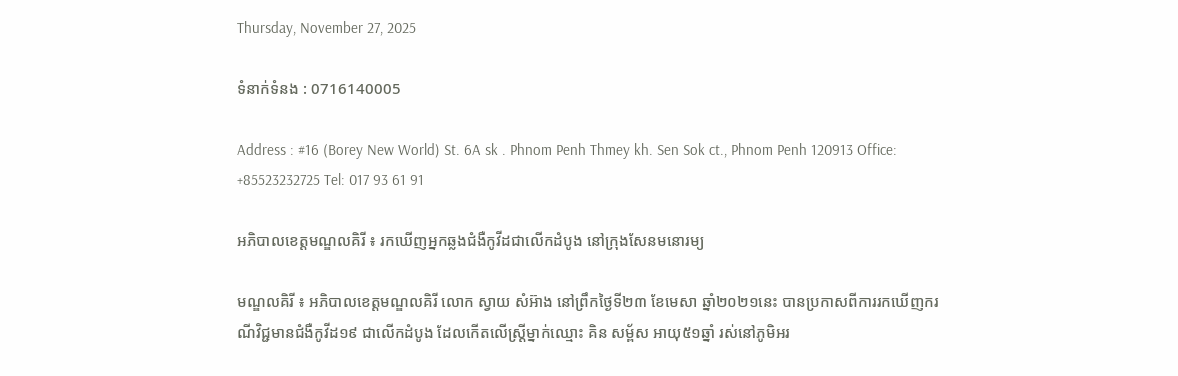Thursday, November 27, 2025

ទំនាក់ទំនង : 0716140005

Address : #16 (Borey New World) St. 6A sk . Phnom Penh Thmey kh. Sen Sok ct., Phnom Penh 120913 Office: +85523232725 Tel: 017 93 61 91

អភិបាលខេត្តមណ្ឌលគិរី ៖ រកឃើញអ្នកឆ្លងជំងឺកូវីដជាលើកដំបូង នៅក្រុងសែនមនោរម្យ

មណ្ឌលគិរី ៖ អភិបាលខេត្តមណ្ឌលគិរី លោក ស្វាយ សំអ៊ាង នៅព្រឹកថ្ងៃទី២៣ ខែមេសា ឆ្នាំ២០២១នេះ បានប្រកាសពីការរកឃើញករណីវិជ្ជមានជំងឺកូវីដ១៩ ជាលើកដំបូង ដែលកើតលើស្ដ្រីម្នាក់ឈ្មោះ គិន សម្ព័ស អាយុ៥១ឆ្នាំ រស់នៅភូមិអរ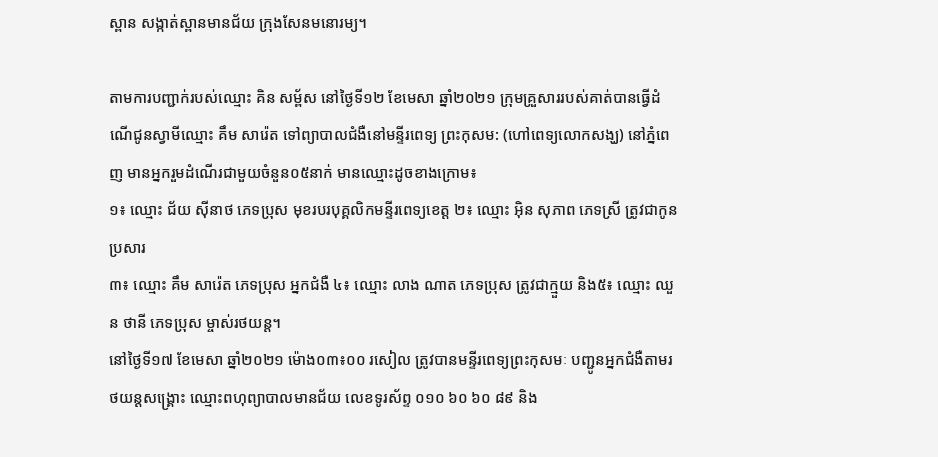ស្ពាន សង្កាត់ស្ពានមានជ័យ ក្រុងសែនមនោរម្យ។

តាមការបញ្ជាក់របស់ឈ្មោះ គិន សម្ព័ស នៅថ្ងៃទី១២ ខែមេសា ឆ្នាំ២០២១ ក្រុមគ្រួសាររបស់គាត់បានធ្វើដំណើជូនស្វាមីឈ្មោះ គឹម សារ៉េត ទៅព្យាបាលជំងឺនៅមន្ទីរពេទ្យ ព្រះកុសម: (ហៅពេទ្យលោកសង្ឃ) នៅភ្នំពេញ មានអ្នករួមដំណើរជាមួយចំនួន០៥នាក់ មានឈ្មោះដូចខាងក្រោម៖
១៖ ឈ្មោះ ជ័យ ស៊ីនាថ ភេទប្រុស មុខរបរបុគ្គលិកមន្ទីរពេទ្យខេត្ត ២៖ ឈ្មោះ អ៊ិន សុភាព ភេទស្រី ត្រូវជាកូនប្រសារ
៣៖ ឈ្មោះ គឹម សារ៉េត ភេទប្រុស អ្នកជំងឺ ៤៖ ឈ្មោះ លាង ណាត ភេទប្រុស ត្រូវជាក្មួយ និង៥៖ ឈ្មោះ ឈួន ថានី ភេទប្រុស ម្ចាស់រថយន្ត។
នៅថ្ងៃទី១៧ ខែមេសា ឆ្នាំ២០២១ ម៉ោង០៣៖០០ រសៀល ត្រូវបានមន្ទីរពេទ្យព្រះកុសមៈ បញ្ជូនអ្នកជំងឺតាមរថយន្តសង្គ្រោះ ឈ្មោះពហុព្យាបាលមានជ័យ លេខទូរស័ព្ទ ០១០ ៦០ ៦០ ៨៩ និង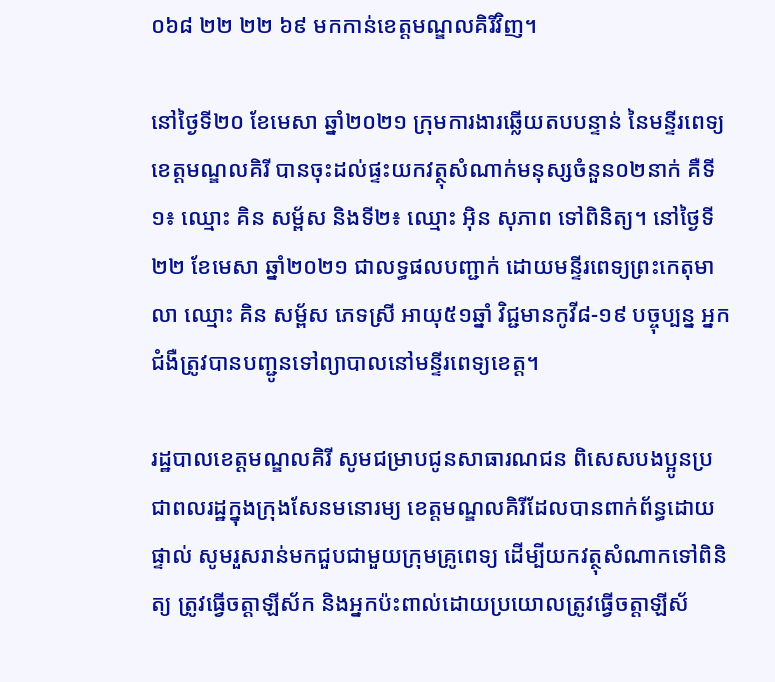០៦៨ ២២ ២២ ៦៩ មកកាន់ខេត្តមណ្ឌលគិរីវិញ។

នៅថ្ងៃទី២០ ខែមេសា ឆ្នាំ២០២១ ក្រុមការងារឆ្លើយតបបន្ទាន់ នៃមន្ទីរពេទ្យខេត្តមណ្ឌលគិរី បានចុះដល់ផ្ទះយកវត្ថុសំណាក់មនុស្សចំនួន០២នាក់ គឺទី១៖ ឈ្មោះ គិន សម្ព័ស និងទី២៖ ឈ្មោះ អ៊ិន សុភាព ទៅពិនិត្យ។ នៅថ្ងៃទី២២ ខែមេសា ឆ្នាំ២០២១ ជាលទ្ធផលបញ្ជាក់ ដោយមន្ទីរពេទ្យព្រះកេតុមាលា ឈ្មោះ គិន សម្ព័ស ភេទស្រី អាយុ៥១ឆ្នាំ វិជ្ជមានកូវី៨-១៩ បច្ចុប្បន្ន អ្នកជំងឺត្រូវបានបញ្ជូនទៅព្យាបាលនៅមន្ទីរពេទ្យខេត្ត។

រដ្ឋបាលខេត្តមណ្ឌលគិរី សូមជម្រាបជូនសាធារណជន ពិសេសបងប្អូនប្រជាពលរដ្ឋក្នុងក្រុងសែនមនោរម្យ ខេត្តមណ្ឌលគិរីដែលបានពាក់ព័ន្ធដោយផ្ទាល់ សូមរួសរាន់មកជួបជាមួយក្រុមគ្រូពេទ្យ ដើម្បីយកវត្ថុសំណាកទៅពិនិត្យ ត្រូវធ្វើចត្តាឡីស័ក និងអ្នកប៉ះពាល់ដោយប្រយោលត្រូវធ្វើចត្តាឡីស័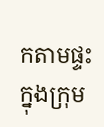កតាមផ្ទះ ក្នុងក្រុម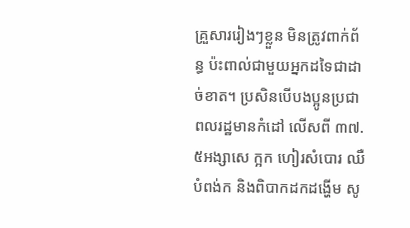គ្រួសាររៀងៗខ្លួន មិនត្រូវពាក់ព័ន្ធ ប៉ះពាល់ជាមួយអ្នកដទៃជាដាច់ខាត។ ប្រសិនបើបងប្អូនប្រជាពលរដ្ឋមានកំដៅ លើសពី ៣៧.៥អង្សាសេ ក្អក ហៀរសំបោរ ឈឺបំពង់ក និងពិបាកដកដង្ហើម សូ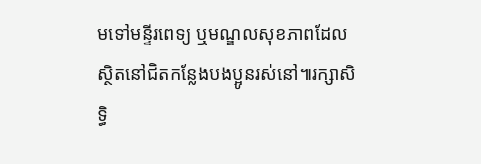មទៅមន្ទីរពេទ្យ ឬមណ្ឌលសុខភាពដែលស្ថិតនៅជិតកន្លែងបងប្អូនរស់នៅ៕រក្សាសិទ្ធិ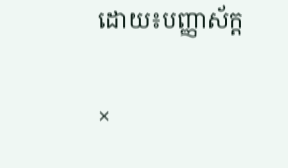ដោយ៖បញ្ញាស័ក្ត

×